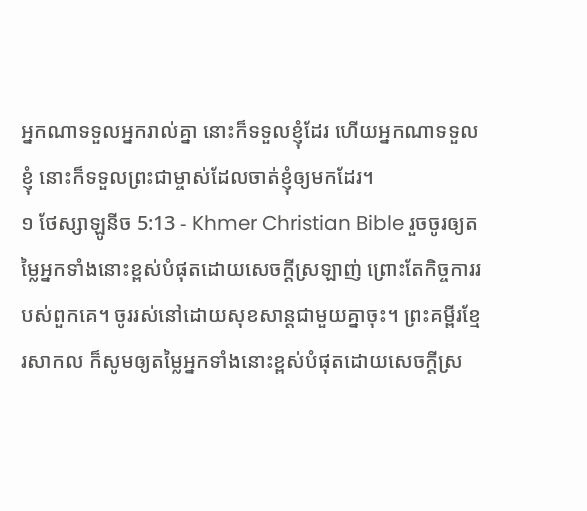អ្នកណាទទួលអ្នករាល់គ្នា នោះក៏ទទួលខ្ញុំដែរ ហើយអ្នកណាទទួលខ្ញុំ នោះក៏ទទួលព្រះជាម្ចាស់ដែលចាត់ខ្ញុំឲ្យមកដែរ។
១ ថែស្សាឡូនីច 5:13 - Khmer Christian Bible រួចចូរឲ្យតម្លៃអ្នកទាំងនោះខ្ពស់បំផុតដោយសេចក្ដីស្រឡាញ់ ព្រោះតែកិច្ចការរបស់ពួកគេ។ ចូររស់នៅដោយសុខសាន្តជាមួយគ្នាចុះ។ ព្រះគម្ពីរខ្មែរសាកល ក៏សូមឲ្យតម្លៃអ្នកទាំងនោះខ្ពស់បំផុតដោយសេចក្ដីស្រ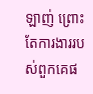ឡាញ់ ព្រោះតែការងាររបស់ពួកគេផ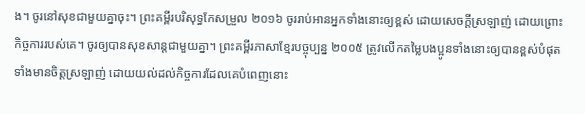ង។ ចូរនៅសុខជាមួយគ្នាចុះ។ ព្រះគម្ពីរបរិសុទ្ធកែសម្រួល ២០១៦ ចូររាប់អានអ្នកទាំងនោះឲ្យខ្ពស់ ដោយសេចក្ដីស្រឡាញ់ ដោយព្រោះកិច្ចការរបស់គេ។ ចូរឲ្យបានសុខសាន្តជាមួយគ្នា។ ព្រះគម្ពីរភាសាខ្មែរបច្ចុប្បន្ន ២០០៥ ត្រូវលើកតម្លៃបងប្អូនទាំងនោះឲ្យបានខ្ពស់បំផុត ទាំងមានចិត្តស្រឡាញ់ ដោយយល់ដល់កិច្ចការដែលគេបំពេញនោះ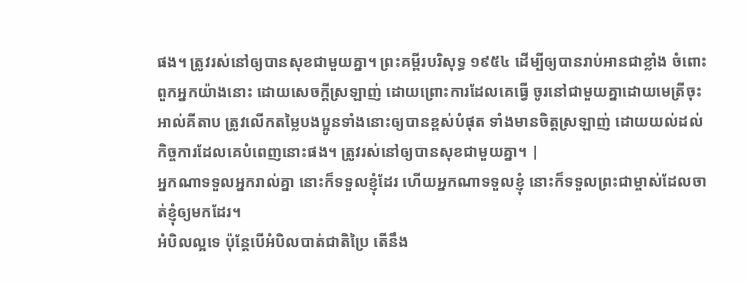ផង។ ត្រូវរស់នៅឲ្យបានសុខជាមួយគ្នា។ ព្រះគម្ពីរបរិសុទ្ធ ១៩៥៤ ដើម្បីឲ្យបានរាប់អានជាខ្លាំង ចំពោះពួកអ្នកយ៉ាងនោះ ដោយសេចក្ដីស្រឡាញ់ ដោយព្រោះការដែលគេធ្វើ ចូរនៅជាមួយគ្នាដោយមេត្រីចុះ អាល់គីតាប ត្រូវលើកតម្លៃបងប្អូនទាំងនោះឲ្យបានខ្ពស់បំផុត ទាំងមានចិត្ដស្រឡាញ់ ដោយយល់ដល់កិច្ចការដែលគេបំពេញនោះផង។ ត្រូវរស់នៅឲ្យបានសុខជាមួយគ្នា។ |
អ្នកណាទទួលអ្នករាល់គ្នា នោះក៏ទទួលខ្ញុំដែរ ហើយអ្នកណាទទួលខ្ញុំ នោះក៏ទទួលព្រះជាម្ចាស់ដែលចាត់ខ្ញុំឲ្យមកដែរ។
អំបិលល្អទេ ប៉ុន្ដែបើអំបិលបាត់ជាតិប្រៃ តើនឹង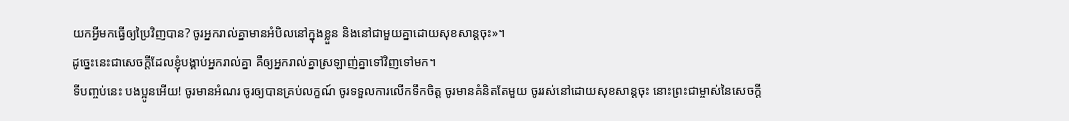យកអ្វីមកធ្វើឲ្យប្រៃវិញបាន? ចូរអ្នករាល់គ្នាមានអំបិលនៅក្នុងខ្លួន និងនៅជាមួយគ្នាដោយសុខសាន្ដចុះ»។
ដូច្នេះនេះជាសេចក្ដីដែលខ្ញុំបង្គាប់អ្នករាល់គ្នា គឺឲ្យអ្នករាល់គ្នាស្រឡាញ់គ្នាទៅវិញទៅមក។
ទីបញ្ចប់នេះ បងប្អូនអើយ! ចូរមានអំណរ ចូរឲ្យបានគ្រប់លក្ខណ៍ ចូរទទួលការលើកទឹកចិត្ដ ចូរមានគំនិតតែមួយ ចូររស់នៅដោយសុខសាន្តចុះ នោះព្រះជាម្ចាស់នៃសេចក្ដី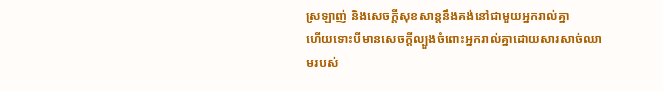ស្រឡាញ់ និងសេចក្ដីសុខសាន្តនឹងគង់នៅជាមួយអ្នករាល់គ្នា
ហើយទោះបីមានសេចក្ដីល្បួងចំពោះអ្នករាល់គ្នាដោយសារសាច់ឈាមរបស់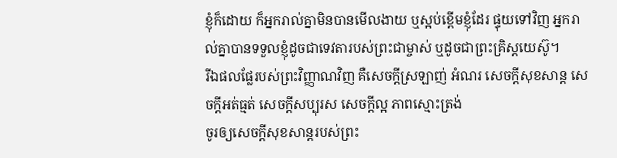ខ្ញុំក៏ដោយ ក៏អ្នករាល់គ្នាមិនបានមើលងាយ ឬស្អប់ខ្ពើមខ្ញុំដែរ ផ្ទុយទៅវិញ អ្នករាល់គ្នាបានទទួលខ្ញុំដូចជាទេវតារបស់ព្រះជាម្ចាស់ ឬដូចជាព្រះគ្រិស្ដយេស៊ូ។
រីឯផលផ្លែរបស់ព្រះវិញ្ញាណវិញ គឺសេចក្ដីស្រឡាញ់ អំណរ សេចក្ដីសុខសាន្ដ សេចក្ដីអត់ធ្មត់ សេចក្ដីសប្បុរស សេចក្តីល្អ ភាពស្មោះត្រង់
ចូរឲ្យសេចក្ដីសុខសាន្ដរបស់ព្រះ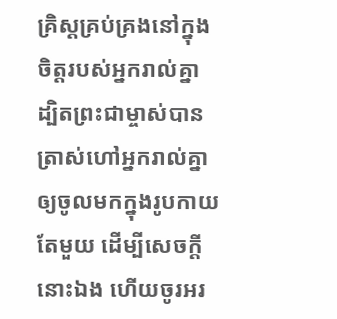គ្រិស្ដគ្រប់គ្រងនៅក្នុងចិត្ដរបស់អ្នករាល់គ្នា ដ្បិតព្រះជាម្ចាស់បានត្រាស់ហៅអ្នករាល់គ្នាឲ្យចូលមកក្នុងរូបកាយតែមួយ ដើម្បីសេចក្ដីនោះឯង ហើយចូរអរ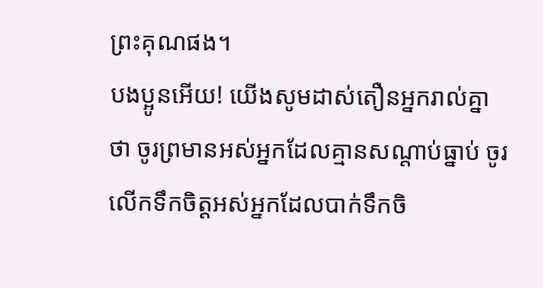ព្រះគុណផង។
បងប្អូនអើយ! យើងសូមដាស់តឿនអ្នករាល់គ្នាថា ចូរព្រមានអស់អ្នកដែលគ្មានសណ្ដាប់ធ្នាប់ ចូរលើកទឹកចិត្ដអស់អ្នកដែលបាក់ទឹកចិ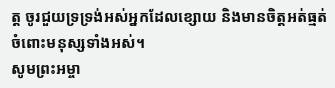ត្ដ ចូរជួយទ្រទ្រង់អស់អ្នកដែលខ្សោយ និងមានចិត្ដអត់ធ្មត់ចំពោះមនុស្សទាំងអស់។
សូមព្រះអម្ចា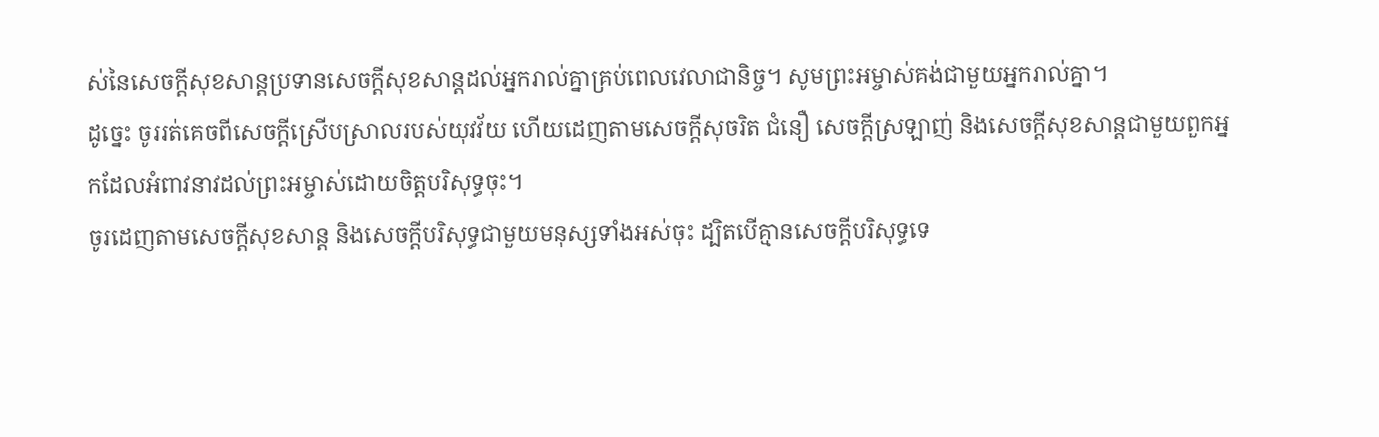ស់នៃសេចក្ដីសុខសាន្តប្រទានសេចក្ដីសុខសាន្តដល់អ្នករាល់គ្នាគ្រប់ពេលវេលាជានិច្ច។ សូមព្រះអម្ចាស់គង់ជាមួយអ្នករាល់គ្នា។
ដូច្នេះ ចូររត់គេចពីសេចក្ដីស្រើបស្រាលរបស់យុវវ័យ ហើយដេញតាមសេចក្ដីសុចរិត ជំនឿ សេចក្ដីស្រឡាញ់ និងសេចក្ដីសុខសាន្តជាមួយពួកអ្នកដែលអំពាវនាវដល់ព្រះអម្ចាស់ដោយចិត្តបរិសុទ្ធចុះ។
ចូរដេញតាមសេចក្ដីសុខសាន្ដ និងសេចក្ដីបរិសុទ្ធជាមួយមនុស្សទាំងអស់ចុះ ដ្បិតបើគ្មានសេចក្ដីបរិសុទ្ធទេ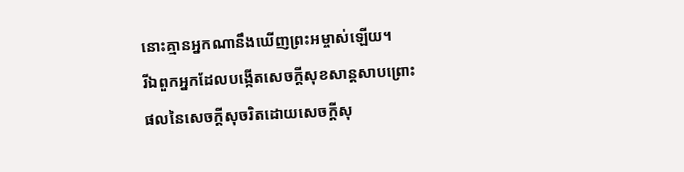នោះគ្មានអ្នកណានឹងឃើញព្រះអម្ចាស់ឡើយ។
រីឯពួកអ្នកដែលបង្កើតសេចក្ដីសុខសាន្ដសាបព្រោះផលនៃសេចក្ដីសុចរិតដោយសេចក្ដីសុ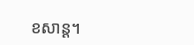ខសាន្ដ។